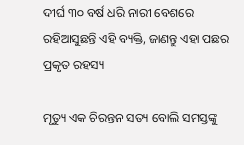ଦୀର୍ଘ ୩୦ ବର୍ଷ ଧରି ନାରୀ ବେଶରେ ରହିଆସୁଛନ୍ତି ଏହି ବ୍ୟକ୍ତି, ଜାଣନ୍ତୁ ଏହା ପଛର ପ୍ରକୃତ ରହସ୍ୟ

ମୃତ୍ୟୁ ଏକ ଚିରନ୍ତନ ସତ୍ୟ ବୋଲି ସମସ୍ତଙ୍କୁ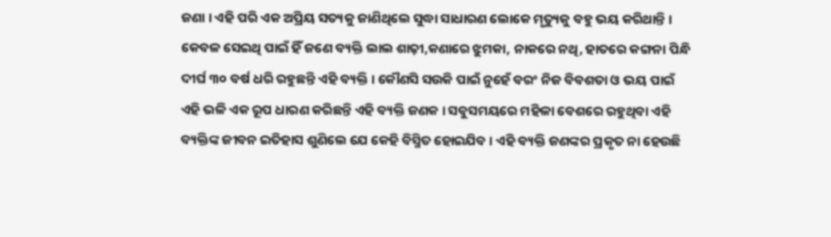ଜଣା । ଏହି ପରି ଏକ ଅପ୍ରିୟ ସତ୍ୟକୁ ଜାଣିଥିଲେ ସୁଦ୍ଧା ସାଧାରଣ ଲୋକେ ମୃତ୍ୟୁକୁ ବହୁ ଭୟ କରିଥାନ୍ତି । କେବଳ ସେଇଥି ପାଇଁ ହିଁ ଜଣେ ବ୍ୟକ୍ତି ଲାଲ ଶାଢ଼ୀ,କଣାରେ ଝୁମକା, ନାକରେ ନଥି, ହାତରେ କଙ୍ଗନା ପିନ୍ଧି ଦୀର୍ଘ ୩୦ ବର୍ଷ ଧରି ରହୁଛନ୍ତି ଏହି ବ୍ୟକ୍ତି । କୌଣସି ସଉକି ପାଇଁ ନୁହେଁ ବରଂ ନିଜ ବିବଶତା ଓ ଭୟ ପାଇଁ ଏହି ଭଳି ଏକ ରୂପ ଧାରଣ କରିଛନ୍ତି ଏହି ବ୍ୟକ୍ତି ଜଣକ । ସବୁସମୟରେ ମହିଳା ବେଶରେ ରହୁଥିବା ଏହି ବ୍ୟକ୍ତିଙ୍କ ଜୀବନ ଇତିହାସ ଶୁଣିଲେ ଯେ କେହି ବିସ୍ମିତ ହୋଇଯିବ । ଏହି ବ୍ୟକ୍ତି ଜଣଙ୍କର ପ୍ରକୃତ ନା ହେଉଛି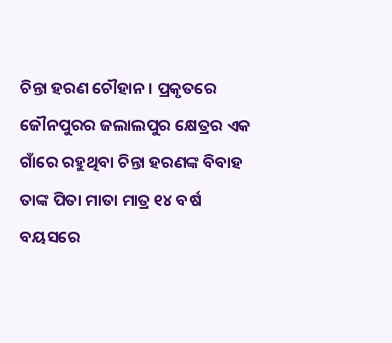ଚିନ୍ତା ହରଣ ଚୌହାନ । ପ୍ରକୃତରେ ଜୌନପୁରର ଜଲାଲପୁର କ୍ଷେତ୍ରର ଏକ ଗାଁରେ ରହୁଥିବା ଚିନ୍ତା ହରଣଙ୍କ ବିବାହ ତାଙ୍କ ପିତା ମାତା ମାତ୍ର ୧୪ ବର୍ଷ ବୟସରେ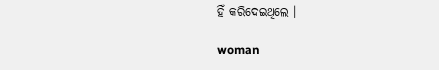ହିଁ କରିଦେଇଥିଲେ ।

woman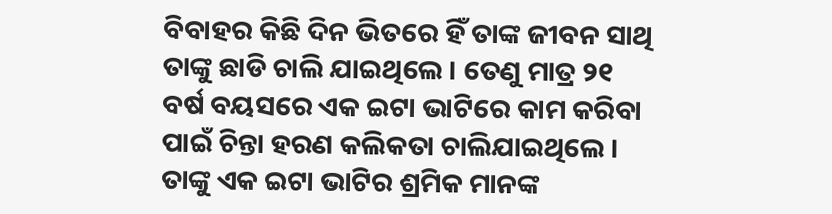ବିବାହର କିଛି ଦିନ ଭିତରେ ହିଁ ତାଙ୍କ ଜୀବନ ସାଥି ତାଙ୍କୁ ଛାଡି ଚାଲି ଯାଇଥିଲେ । ତେଣୁ ମାତ୍ର ୨୧ ବର୍ଷ ବୟସରେ ଏକ ଇଟା ଭାଟିରେ କାମ କରିବା ପାଇଁ ଚିନ୍ତା ହରଣ କଲିକତା ଚାଲିଯାଇଥିଲେ । ତାଙ୍କୁ ଏକ ଇଟା ଭାଟିର ଶ୍ରମିକ ମାନଙ୍କ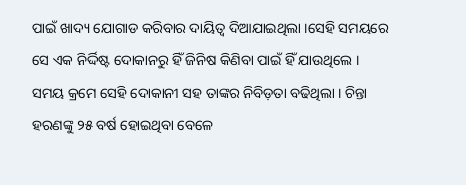ପାଇଁ ଖାଦ୍ୟ ଯୋଗାଡ କରିବାର ଦାୟିତ୍ୱ ଦିଆଯାଇଥିଲା ।ସେହି ସମୟରେ ସେ ଏକ ନିର୍ଦ୍ଦିଷ୍ଟ ଦୋକାନରୁ ହିଁ ଜିନିଷ କିଣିବା ପାଇଁ ହିଁ ଯାଉଥିଲେ । ସମୟ କ୍ରମେ ସେହି ଦୋକାନୀ ସହ ତାଙ୍କର ନିବିଡ଼ତା ବଢିଥିଲା । ଚିନ୍ତା ହରଣଙ୍କୁ ୨୫ ବର୍ଷ ହୋଇଥିବା ବେଳେ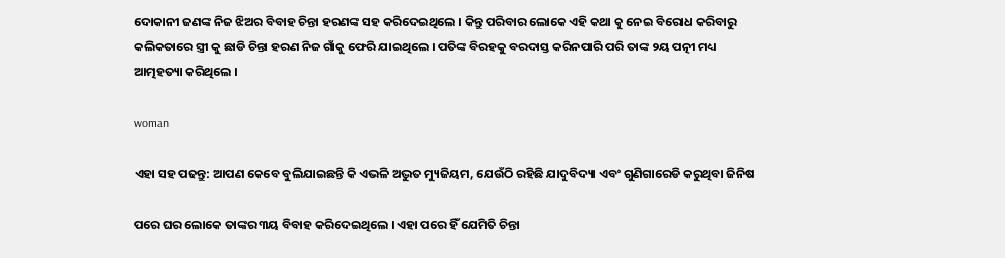ଦୋକାନୀ ଜଣଙ୍କ ନିଜ ଝିଅର ବିବାହ ଚିନ୍ତା ହରଣଙ୍କ ସହ କରିଦେଇଥିଲେ । କିନ୍ତୁ ପରିବାର ଲୋକେ ଏହି କଥା କୁ ନେଇ ବିରୋଧ କରିବାରୁ କଲିକତାରେ ସ୍ତ୍ରୀ କୁ ଛାଡି ଚିନ୍ତା ହରଣ ନିଜ ଗାଁକୁ ଫେରି ଯାଇଥିଲେ । ପତିଙ୍କ ବିରହକୁ ବରଦାସ୍ତ କରିନପାରି ପରି ତାଙ୍କ ୨ୟ ପତ୍ନୀ ମଧ୍ୟ ଆତ୍ମହତ୍ୟା କରିଥିଲେ ।

woman

ଏହା ସହ ପଢନ୍ତୁ: ଆପଣ କେବେ ବୁଲିଯାଇଛନ୍ତି କି ଏଭଳି ଅଦ୍ଭୁତ ମ୍ୟୁଜିୟମ, ଯେଉଁଠି ରହିଛି ଯାଦୁବିଦ୍ୟା ଏବଂ ଗୁଣିଗାରେଡି କରୁଥିବା ଜିନିଷ

ପରେ ଘର ଲୋକେ ତାଙ୍କର ୩ୟ ବିବାହ କରିଦେଇଥିଲେ । ଏହା ପରେ ହିଁ ଯେମିତି ଚିନ୍ତା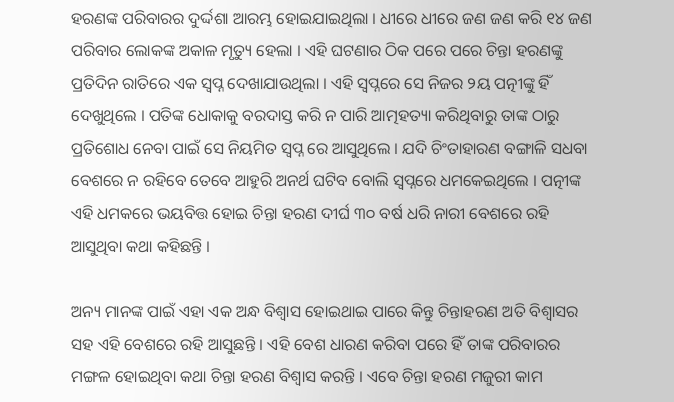ହରଣଙ୍କ ପରିବାରର ଦୁର୍ଦ୍ଦଶା ଆରମ୍ଭ ହୋଇଯାଇଥିଲା । ଧୀରେ ଧୀରେ ଜଣ ଜଣ କରି ୧୪ ଜଣ ପରିବାର ଲୋକଙ୍କ ଅକାଳ ମୃତ୍ୟୁ ହେଲା । ଏହି ଘଟଣାର ଠିକ ପରେ ପରେ ଚିନ୍ତା ହରଣଙ୍କୁ ପ୍ରତିଦିନ ରାତିରେ ଏକ ସ୍ବପ୍ନ ଦେଖାଯାଉଥିଲା । ଏହି ସ୍ବପ୍ନରେ ସେ ନିଜର ୨ୟ ପତ୍ନୀଙ୍କୁ ହିଁ ଦେଖୁଥିଲେ । ପତିଙ୍କ ଧୋକାକୁ ବରଦାସ୍ତ କରି ନ ପାରି ଆତ୍ମହତ୍ୟା କରିଥିବାରୁ ତାଙ୍କ ଠାରୁ ପ୍ରତିଶୋଧ ନେବା ପାଇଁ ସେ ନିୟମିତ ସ୍ବପ୍ନ ରେ ଆସୁଥିଲେ । ଯଦି ଚିଂତାହାରଣ ବଙ୍ଗାଳି ସଧବା ବେଶରେ ନ ରହିବେ ତେବେ ଆହୁରି ଅନର୍ଥ ଘଟିବ ବୋଲି ସ୍ୱପ୍ନରେ ଧମକେଇଥିଲେ । ପତ୍ନୀଙ୍କ ଏହି ଧମକରେ ଭୟବିତ୍ତ ହୋଇ ଚିନ୍ତା ହରଣ ଦୀର୍ଘ ୩୦ ବର୍ଷ ଧରି ନାରୀ ବେଶରେ ରହି ଆସୁଥିବା କଥା କହିଛନ୍ତି ।

ଅନ୍ୟ ମାନଙ୍କ ପାଇଁ ଏହା ଏକ ଅନ୍ଧ ବିଶ୍ୱାସ ହୋଇଥାଇ ପାରେ କିନ୍ତୁ ଚିନ୍ତାହରଣ ଅତି ବିଶ୍ୱାସର ସହ ଏହି ବେଶରେ ରହି ଆସୁଛନ୍ତି । ଏହି ବେଶ ଧାରଣ କରିବା ପରେ ହିଁ ତାଙ୍କ ପରିବାରର ମଙ୍ଗଳ ହୋଇଥିବା କଥା ଚିନ୍ତା ହରଣ ବିଶ୍ୱାସ କରନ୍ତି । ଏବେ ଚିନ୍ତା ହରଣ ମଜୁରୀ କାମ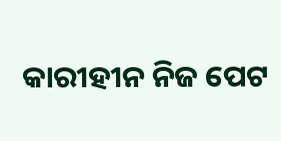କାରୀହୀନ ନିଜ ପେଟ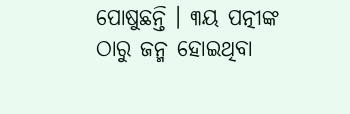ପୋଷୁଛନ୍ତି । ୩ୟ ପତ୍ନୀଙ୍କ ଠାରୁ ଜନ୍ମ ହୋଇଥିବା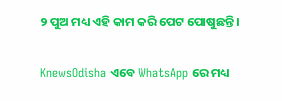୨ ପୁଅ ମଧ୍ୟ ଏହି କାମ କରି ପେଟ ପୋଷୁଛନ୍ତି ।


KnewsOdisha ଏବେ WhatsApp ରେ ମଧ୍ୟ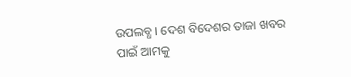ଉପଲବ୍ଧ । ଦେଶ ବିଦେଶର ତାଜା ଖବର ପାଇଁ ଆମକୁ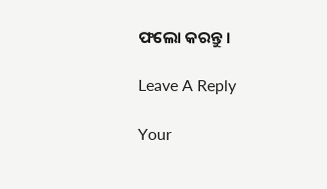ଫଲୋ କରନ୍ତୁ ।

Leave A Reply

Your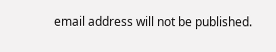email address will not be published.